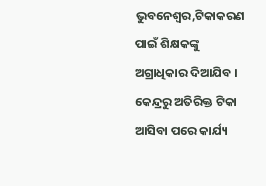ଭୁବନେଶ୍ୱର,ଟିକାକରଣ ପାଇଁ ଶିକ୍ଷକଙ୍କୁ ଅଗ୍ରାଧିକାର ଦିଆଯିବ । କେନ୍ଦ୍ରରୁ ଅତିରିକ୍ତ ଟିକା ଆସିବା ପରେ କାର୍ଯ୍ୟ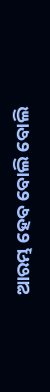ଆରମ୍ଭ ହେବ ବୋଲି ବୋଲି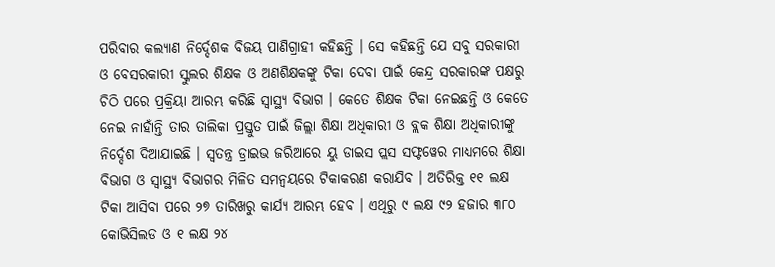ପରିବାର କଲ୍ୟାଣ ନିର୍ଦ୍ଦେଶକ ବିଜୟ ପାଣିଗ୍ରାହୀ କହିଛନ୍ତି । ସେ କହିଛନ୍ତି ଯେ ସବୁ ସରକାରୀ ଓ ବେସରକାରୀ ସ୍କୁଲର ଶିକ୍ଷକ ଓ ଅଣଶିକ୍ଷକଙ୍କୁ ଟିକା ଦେବା ପାଇଁ କେନ୍ଦ୍ର ସରକାରଙ୍କ ପକ୍ଷରୁ ଚିଠି ପରେ ପ୍ରକ୍ରିୟା ଆରମ୍ଭ କରିଛି ସ୍ୱାସ୍ଥ୍ୟ ବିଭାଗ । କେତେ ଶିକ୍ଷକ ଟିକା ନେଇଛନ୍ତି ଓ କେତେ ନେଇ ନାହାଁନ୍ତି ତାର ତାଲିକା ପ୍ରସ୍ତୁତ ପାଇଁ ଜିଲ୍ଲା ଶିକ୍ଷା ଅଧିକାରୀ ଓ ବ୍ଲକ ଶିକ୍ଷା ଅଧିକାରୀଙ୍କୁ ନିର୍ଦ୍ଦେଶ ଦିଆଯାଇଛି । ସ୍ୱତନ୍ତ୍ର ଡ୍ରାଇଭ ଜରିଆରେ ୟୁ ଡାଇସ ପ୍ଲସ ସଫ୍ଟୱେର ମାଧ୍ୟମରେ ଶିକ୍ଷା ବିଭାଗ ଓ ସ୍ୱାସ୍ଥ୍ୟ ବିଭାଗର ମିଳିତ ସମନ୍ୱୟରେ ଟିକାକରଣ କରାଯିବ । ଅତିରିକ୍ତ ୧୧ ଲକ୍ଷ ଟିକା ଆସିବା ପରେ ୨୭ ତାରିଖରୁ କାର୍ଯ୍ୟ ଆରମ୍ଭ ହେବ । ଏଥିରୁ ୯ ଲକ୍ଷ ୯୨ ହଜାର ୩୮୦ କୋଭିସିଲଡ ଓ ୧ ଲକ୍ଷ ୨୪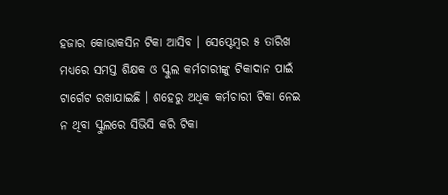ହଜାର କୋଭାକସିନ ଟିକା ଆସିବ । ସେପ୍ଟେମ୍ବର ୫ ତାରିଖ ମଧ୍ୟରେ ସମସ୍ତ ଶିକ୍ଷକ ଓ ସ୍କୁଲ କର୍ମଚାରୀଙ୍କୁ ଟିକାଦାନ ପାଇଁ ଟାର୍ଗେଟ ରଖାଯାଇଛି । ଶହେରୁ ଅଧିକ କର୍ମଚାରୀ ଟିକା ନେଇ ନ ଥିବା ସ୍କୁଲରେ ସିଭିସି କରି ଟିକା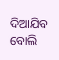ଦିଆଯିବ ବୋଲି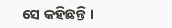ସେ କହିଛନ୍ତି ।